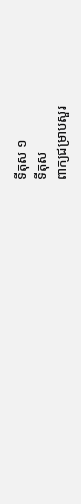ទីតុស ១
ទីតុស
ពាក្យជម្រាបសួរ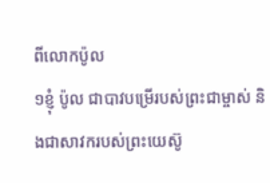ពីលោកប៉ូល
១ខ្ញុំ ប៉ូល ជាបាវបម្រើរបស់ព្រះជាម្ចាស់ និងជាសាវករបស់ព្រះយេស៊ូ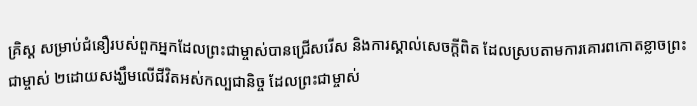គ្រិស្ដ សម្រាប់ជំនឿរបស់ពួកអ្នកដែលព្រះជាម្ចាស់បានជ្រើសរើស និងការស្គាល់សេចក្ដីពិត ដែលស្របតាមការគោរពកោតខ្លាចព្រះជាម្ចាស់ ២ដោយសង្ឃឹមលើជីវិតអស់កល្បជានិច្ច ដែលព្រះជាម្ចាស់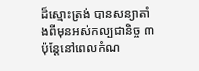ដ៏ស្មោះត្រង់ បានសន្យាតាំងពីមុនអស់កល្បជានិច្ច ៣ប៉ុន្ដែនៅពេលកំណ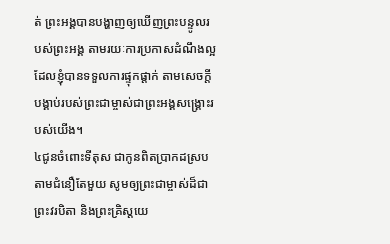ត់ ព្រះអង្គបានបង្ហាញឲ្យឃើញព្រះបន្ទូលរបស់ព្រះអង្គ តាមរយៈការប្រកាសដំណឹងល្អ ដែលខ្ញុំបានទទួលការផ្ទុកផ្ដាក់ តាមសេចក្តីបង្គាប់របស់ព្រះជាម្ចាស់ជាព្រះអង្គសង្គ្រោះរបស់យើង។
៤ជូនចំពោះទីតុស ជាកូនពិតប្រាកដស្របតាមជំនឿតែមួយ សូមឲ្យព្រះជាម្ចាស់ដ៏ជាព្រះវរបិតា និងព្រះគ្រិស្ដយេ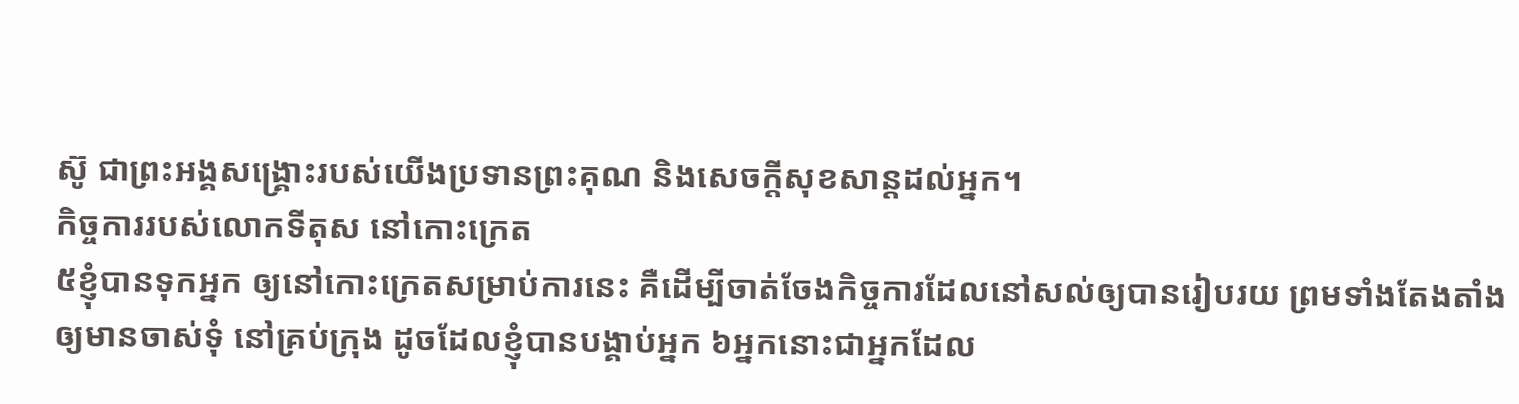ស៊ូ ជាព្រះអង្គសង្គ្រោះរបស់យើងប្រទានព្រះគុណ និងសេចក្ដីសុខសាន្តដល់អ្នក។
កិច្ចការរបស់លោកទីតុស នៅកោះក្រេត
៥ខ្ញុំបានទុកអ្នក ឲ្យនៅកោះក្រេតសម្រាប់ការនេះ គឺដើម្បីចាត់ចែងកិច្ចការដែលនៅសល់ឲ្យបានរៀបរយ ព្រមទាំងតែងតាំងឲ្យមានចាស់ទុំ នៅគ្រប់ក្រុង ដូចដែលខ្ញុំបានបង្គាប់អ្នក ៦អ្នកនោះជាអ្នកដែល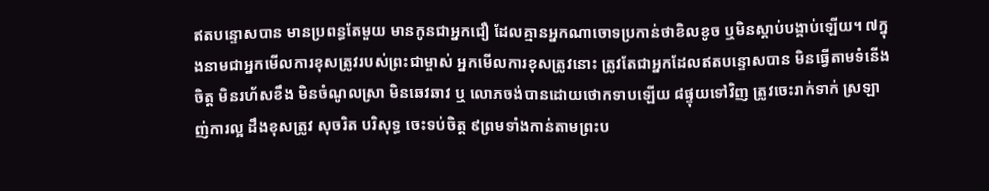ឥតបន្ទោសបាន មានប្រពន្ធតែមួយ មានកូនជាអ្នកជឿ ដែលគ្មានអ្នកណាចោទប្រកាន់ថាខិលខូច ឬមិនស្ដាប់បង្គាប់ឡើយ។ ៧ក្នុងនាមជាអ្នកមើលការខុសត្រូវរបស់ព្រះជាម្ចាស់ អ្នកមើលការខុសត្រូវនោះ ត្រូវតែជាអ្នកដែលឥតបន្ទោសបាន មិនធ្វើតាមទំនើងចិត្ត មិនរហ័សខឹង មិនចំណូលស្រា មិនឆេវឆាវ ឬ លោភចង់បានដោយថោកទាបឡើយ ៨ផ្ទុយទៅវិញ ត្រូវចេះរាក់ទាក់ ស្រឡាញ់ការល្អ ដឹងខុសត្រូវ សុចរិត បរិសុទ្ធ ចេះទប់ចិត្ត ៩ព្រមទាំងកាន់តាមព្រះប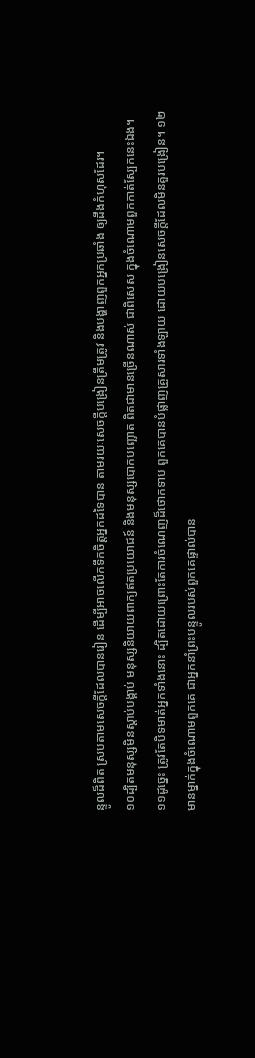ន្ទូលដ៏ពិត ស្របតាមសេចក្ដីដែលបានរៀន ដើម្បីអាចលើកទឹកចិត្ដអ្នកដទៃបាន តាមរយៈសេចក្ដីបង្រៀនត្រឹមត្រូវ និងបង្ហាញពួកអ្នកប្រឆាំង ឲ្យដឹងកំហុសដែរ។
១០ដ្បិតមនុស្សមិនស្ដាប់បង្គាប់ មនុស្សនិយាយពាក្យឥតប្រយោជន៍ និងមនុស្សបោកបញ្ឆោត ពិតជាមានច្រើនណាស់ ជាពិសេស ក្នុងចំណោមពួកកាត់ស្បែកនេះឯង។ ១១ដូច្នេះ ត្រូវតែបិទមាត់អ្នកទាំងនោះ ដ្បិតដោយព្រោះតែការចំណេញដ៏ថោកទាប ពួកគេបានបំផ្លាញគ្រួសារទាំងឡាយ ដោយបង្រៀនសេចក្ដីដែលមិនគួរបង្រៀន។ ១២មានម្នាក់ក្នុងចំណោមពួកគេ ជាអ្នកនាំព្រះបន្ទូលរបស់ពួកគេផ្ទាល់បាន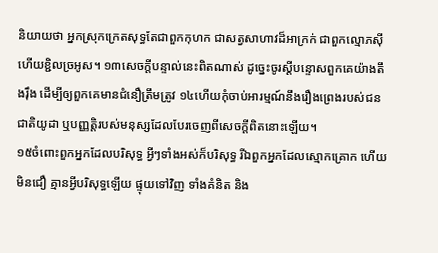និយាយថា អ្នកស្រុកក្រេតសុទ្ធតែជាពួកកុហក ជាសត្វសាហាវដ៏អាក្រក់ ជាពួកល្មោភស៊ី ហើយខ្ជិលច្រអូស។ ១៣សេចក្ដីបន្ទាល់នេះពិតណាស់ ដូច្នេះចូរស្ដីបន្ទោសពួកគេយ៉ាងតឹងរ៉ឹង ដើម្បីឲ្យពួកគេមានជំនឿត្រឹមត្រូវ ១៤ហើយកុំចាប់អារម្មណ៍នឹងរឿងព្រេងរបស់ជនជាតិយូដា ឬបញ្ញត្តិរបស់មនុស្សដែលបែរចេញពីសេចក្ដីពិតនោះឡើយ។
១៥ចំពោះពួកអ្នកដែលបរិសុទ្ធ អ្វីៗទាំងអស់ក៏បរិសុទ្ធ រីឯពួកអ្នកដែលស្មោកគ្រោក ហើយមិនជឿ គ្មានអ្វីបរិសុទ្ធឡើយ ផ្ទុយទៅវិញ ទាំងគំនិត និង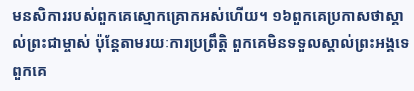មនសិការរបស់ពួកគេស្មោកគ្រោកអស់ហើយ។ ១៦ពួកគេប្រកាសថាស្គាល់ព្រះជាម្ចាស់ ប៉ុន្ដែតាមរយៈការប្រព្រឹត្តិ ពួកគេមិនទទួលស្គាល់ព្រះអង្គទេ ពួកគេ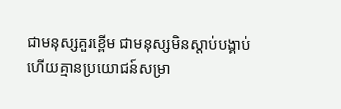ជាមនុស្សគួរខ្ពើម ជាមនុស្សមិនស្តាប់បង្គាប់ ហើយគ្មានប្រយោជន៍សម្រា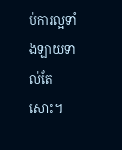ប់ការល្អទាំងឡាយទាល់តែសោះ។